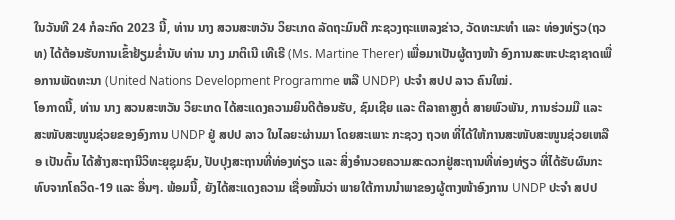ໃນວັນທີ 24 ກໍລະກົດ 2023 ນີ້, ທ່ານ ນາງ ສວນສະຫວັນ ວິຍະເກດ ລັດຖະມົນຕີ ກະຊວງຖະແຫລງຂ່າວ, ວັດທະນະທຳ ແລະ ທ່ອງທ່ຽວ(ຖວທ) ໄດ້ຕ້ອນຮັບການເຂົ້າຢ້ຽມຂໍ່ານັບ ທ່ານ ນາງ ມາຕິເນີ ເທີເຣີ (Ms. Martine Therer) ເພື່ອມາເປັນຜູ້ຕາງໜ້າ ອົງການສະຫະປະຊາຊາດເພື່ອການພັດທະນາ (United Nations Development Programme ຫລື UNDP) ປະຈໍາ ສປປ ລາວ ຄົນໃໝ່.
ໂອກາດນີ້, ທ່ານ ນາງ ສວນສະຫວັນ ວິຍະເກດ ໄດ້ສະແດງຄວາມຍິນດີຕ້ອນຮັບ, ຊົມເຊີຍ ແລະ ຕີລາຄາສູງຕໍ່ ສາຍພົວພັນ, ການຮ່ວມມື ແລະ ສະໜັບສະໜູນຊ່ວຍຂອງອົງການ UNDP ຢູ່ ສປປ ລາວ ໃນໄລຍະຜ່ານມາ ໂດຍສະເພາະ ກະຊວງ ຖວທ ທີ່ໄດ້ໃຫ້ການສະໜັບສະໜູນຊ່ວຍເຫລືອ ເປັນຕົ້ນ ໄດ້ສ້າງສະຖານີວິທະຍຸຊຸມຊົນ, ປັບປຸງສະຖານທີ່ທ່ອງທ່ຽວ ແລະ ສິ່ງອຳນວຍຄວາມສະດວກຢູ່ສະຖານທີ່ທ່ອງທ່ຽວ ທີ່ໄດ້ຮັບຜົນກະທົບຈາກໂຄວິດ-19 ແລະ ອື່ນໆ. ພ້ອມນີ້, ຍັງໄດ້ສະແດງຄວາມ ເຊື່ອໝັ້ນວ່າ ພາຍໃຕ້ການນໍາພາຂອງຜູ້ຕາງໜ້າອົງການ UNDP ປະຈໍາ ສປປ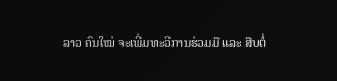ລາວ ຄົນໃໝ່ ຈະເພີ່ມທະວີການຮ່ວມມື ແລະ ສືບຕໍ່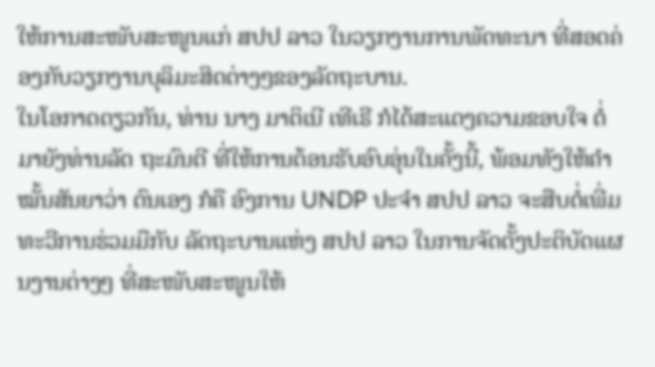ໃຫ້ການສະໜັບສະໜູນແກ່ ສປປ ລາວ ໃນວຽກງານການພັດທະນາ ທີ່ສອດຄ່ອງກັບວຽກງານບຸລິມະສິດຕ່າງໆຂອງລັດຖະບານ.
ໃນໂອກາດດຽວກັນ, ທ່ານ ນາງ ມາຕິເນີ ເທີເຣີ ກໍໄດ້ສະແດງຄວາມຂອບໃຈ ຕໍ່ມາຍັງທ່ານລັດ ຖະມົນຕີ ທີ່ໃຫ້ການຕ້ອນຮັບອົບອຸ່ນໃນຄັ້ງນີ້, ພ້ອມທັງໃຫ້ຄໍາໝັ້ນສັນຍາວ່າ ຕົນເອງ ກໍຄື ອົງການ UNDP ປະຈໍາ ສປປ ລາວ ຈະສືບຕໍ່ເພີ່ມທະວີການຮ່ວມມືກັບ ລັດຖະບານແຫ່ງ ສປປ ລາວ ໃນການຈັດຕັ້ງປະຕິບັດແຜນງານຕ່າງໆ ທີ່ສະໜັບສະໜູນໃຫ້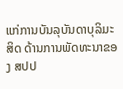ແກ່ການບັນລຸບັນດາບຸລິມະສິດ ດ້ານການພັດທະນາຂອງ ສປປ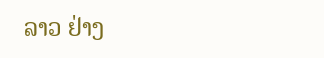ລາວ ຢ່າງ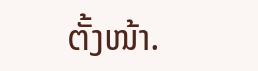ຕັ້ງໜ້າ.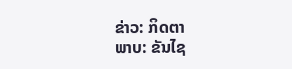ຂ່າວ: ກິດຕາ
ພາບ: ຂັນໄຊ